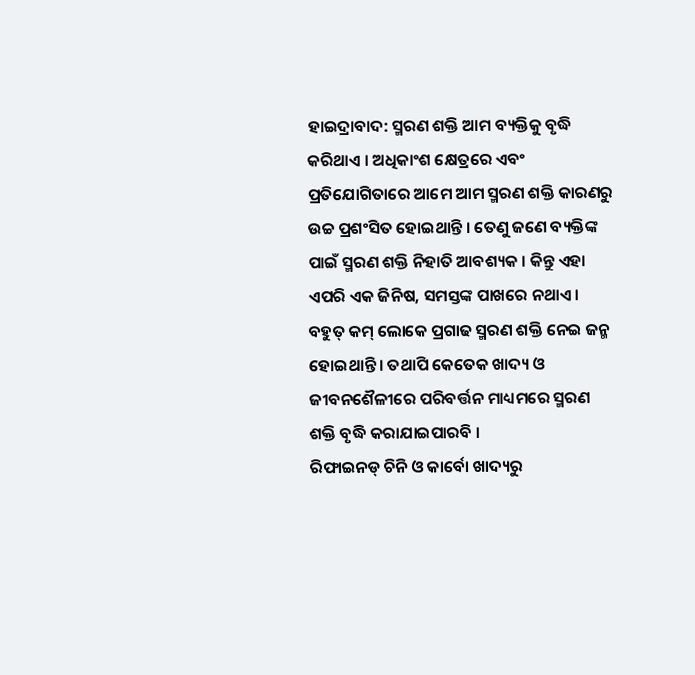ହାଇଦ୍ରାବାଦ: ସ୍ମରଣ ଶକ୍ତି ଆମ ବ୍ୟକ୍ତିକୁ ବୃଦ୍ଧି କରିଥାଏ । ଅଧିକାଂଶ କ୍ଷେତ୍ରରେ ଏବଂ ପ୍ରତିଯୋଗିତାରେ ଆମେ ଆମ ସ୍ମରଣ ଶକ୍ତି କାରଣରୁ ଉଚ୍ଚ ପ୍ରଶଂସିତ ହୋଇଥାନ୍ତି । ତେଣୁ ଜଣେ ବ୍ୟକ୍ତିଙ୍କ ପାଇଁ ସ୍ମରଣ ଶକ୍ତି ନିହାତି ଆବଶ୍ୟକ । କିନ୍ତୁ ଏହା ଏପରି ଏକ ଜିନିଷ, ସମସ୍ତଙ୍କ ପାଖରେ ନଥାଏ । ବହୁତ୍ କମ୍ ଲୋକେ ପ୍ରଗାଢ ସ୍ମରଣ ଶକ୍ତି ନେଇ ଜନ୍ମ ହୋଇଥାନ୍ତି । ତଥାପି କେତେକ ଖାଦ୍ୟ ଓ ଜୀବନଶୈଳୀରେ ପରିବର୍ତ୍ତନ ମାଧ୍ୟମରେ ସ୍ମରଣ ଶକ୍ତି ବୃଦ୍ଧି କରାଯାଇପାରବି ।
ରିଫାଇନଡ୍ ଚିନି ଓ କାର୍ବୋ ଖାଦ୍ୟରୁ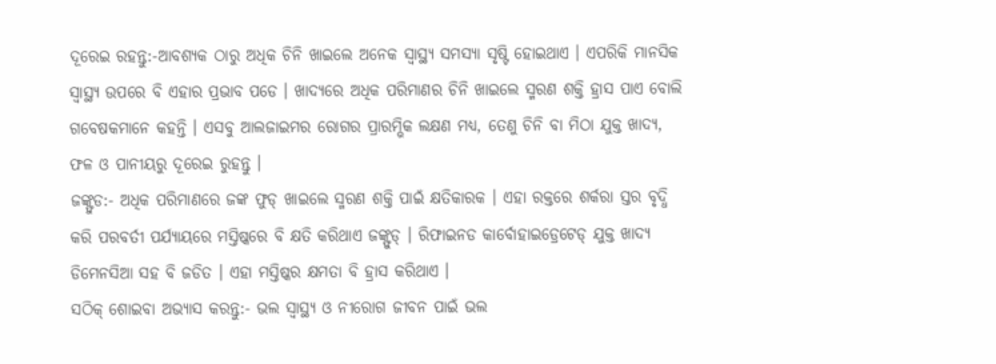ଦୂରେଇ ରହନ୍ତୁ:-ଆବଶ୍ୟକ ଠାରୁ ଅଧିକ ଚିନି ଖାଇଲେ ଅନେକ ସ୍ୱାସ୍ଥ୍ୟ ସମସ୍ୟା ସୃଷ୍ଟି ହୋଇଥାଏ । ଏପରିକି ମାନସିକ ସ୍ୱାସ୍ଥ୍ୟ ଉପରେ ବି ଏହାର ପ୍ରଭାବ ପଡେ । ଖାଦ୍ୟରେ ଅଧିକ ପରିମାଣର ଚିନି ଖାଇଲେ ସ୍ମରଣ ଶକ୍ତି ହ୍ରାସ ପାଏ ବୋଲି ଗବେଷକମାନେ କହନ୍ତି । ଏସବୁ ଆଲଜାଇମର ରୋଗର ପ୍ରାରମ୍ଭିକ ଲକ୍ଷଣ ମଧ୍ୟ, ତେଣୁ ଚିନି ବା ମିଠା ଯୁକ୍ତ ଖାଦ୍ୟ, ଫଳ ଓ ପାନୀୟରୁ ଦୂରେଇ ରୁହନ୍ତୁ ।
ଜଙ୍କ୍ଫୁଡ:- ଅଧିକ ପରିମାଣରେ ଜଙ୍କ ଫୁଡ୍ ଖାଇଲେ ସ୍ମରଣ ଶକ୍ତି ପାଇଁ କ୍ଷତିକାରକ । ଏହା ରକ୍ତରେ ଶର୍କରା ସ୍ତର ବୃଦ୍ଧି କରି ପରବର୍ତୀ ପର୍ଯ୍ୟାୟରେ ମସ୍ତିଷ୍କରେ ବି କ୍ଷତି କରିଥାଏ ଜଙ୍କ୍ଫୁଡ୍ । ରିଫାଇନଡ କାର୍ବୋହାଇଡ୍ରେଟେଡ୍ ଯୁକ୍ତ ଖାଦ୍ୟ ଡିମେନସିଆ ସହ ବି ଜଡିତ । ଏହା ମସ୍ତିଷ୍କର କ୍ଷମତା ବି ହ୍ରାସ କରିଥାଏ ।
ସଠିକ୍ ଶୋଇବା ଅଭ୍ୟାସ କରନ୍ତୁ:- ଭଲ ସ୍ୱାସ୍ଥ୍ୟ ଓ ନୀରୋଗ ଜୀବନ ପାଇଁ ଭଲ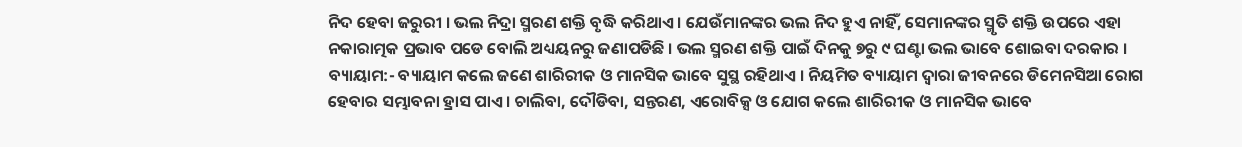ନିଦ ହେବା ଜରୁରୀ । ଭଲ ନିଦ୍ରା ସ୍ମରଣ ଶକ୍ତି ବୃଦ୍ଧି କରିଥାଏ । ଯେଉଁମାନଙ୍କର ଭଲ ନିଦ ହୁଏ ନାହିଁ, ସେମାନଙ୍କର ସ୍ମୃତି ଶକ୍ତି ଉପରେ ଏହା ନକାରାତ୍ମକ ପ୍ରଭାବ ପଡେ ବୋଲି ଅଧ୍ୟୟନରୁ ଜଣାପଡିଛି । ଭଲ ସ୍ମରଣ ଶକ୍ତି ପାଇଁ ଦିନକୁ ୭ରୁ ୯ ଘଣ୍ଟା ଭଲ ଭାବେ ଶୋଇବା ଦରକାର ।
ବ୍ୟାୟାମ:- ବ୍ୟାୟାମ କଲେ ଜଣେ ଶାରିରୀକ ଓ ମାନସିକ ଭାବେ ସୁସ୍ଥ ରହିଥାଏ । ନିୟମିତ ବ୍ୟାୟାମ ଦ୍ବାରା ଜୀବନରେ ଡିମେନସିଆ ରୋଗ ହେବାର ସମ୍ଭାବନା ହ୍ରାସ ପାଏ । ଚାଲିବା, ଦୌଡିବା, ସନ୍ତରଣ, ଏରୋବିକ୍ସ ଓ ଯୋଗ କଲେ ଶାରିରୀକ ଓ ମାନସିକ ଭାବେ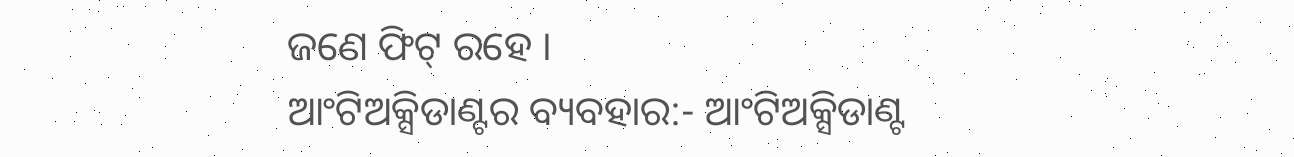ଜଣେ ଫିଟ୍ ରହେ ।
ଆଂଟିଅକ୍ସିଡାଣ୍ଟର ବ୍ୟବହାର:- ଆଂଟିଅକ୍ସିଡାଣ୍ଟ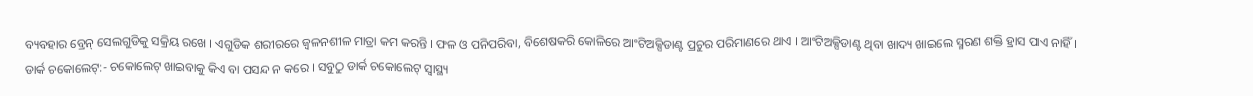ବ୍ୟବହାର ବ୍ରେନ୍ ସେଲଗୁଡିକୁ ସକ୍ରିୟ ରଖେ । ଏଗୁଡିକ ଶରୀରରେ ଜ୍ୱଳନଶୀଳ ମାତ୍ରା କମ କରନ୍ତି । ଫଳ ଓ ପନିପରିବା, ବିଶେଷକରି କୋଳିରେ ଆଂଟିଅକ୍ସିଡାଣ୍ଟ ପ୍ରଚୁର ପରିମାଣରେ ଥାଏ । ଆଂଟିଅକ୍ସିଡାଣ୍ଟ ଥିବା ଖାଦ୍ୟ ଖାଇଲେ ସ୍ମରଣ ଶକ୍ତି ହ୍ରାସ ପାଏ ନାହିଁ ।
ଡାର୍କ ଚକୋଲେଟ୍:- ଚକୋଲେଟ୍ ଖାଇବାକୁ କିଏ ବା ପସନ୍ଦ ନ କରେ । ସବୁଠୁ ଡାର୍କ ଚକୋଲେଟ୍ ସ୍ବାସ୍ଥ୍ୟ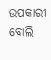ଉପକାରୀ ବୋଲି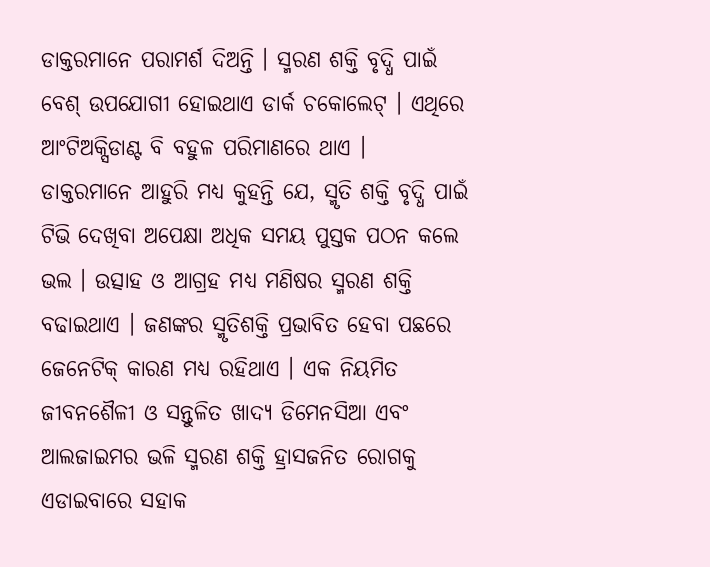ଡାକ୍ତରମାନେ ପରାମର୍ଶ ଦିଅନ୍ତି । ସ୍ମରଣ ଶକ୍ତି ବୃଦ୍ଧି ପାଇଁ ବେଶ୍ ଉପଯୋଗୀ ହୋଇଥାଏ ଡାର୍କ ଚକୋଲେଟ୍ । ଏଥିରେ ଆଂଟିଅକ୍ସିଡାଣ୍ଟ ବି ବହୁଳ ପରିମାଣରେ ଥାଏ ।
ଡାକ୍ତରମାନେ ଆହୁରି ମଧ୍ୟ କୁହନ୍ତି ଯେ, ସ୍ମୃତି ଶକ୍ତି ବୃଦ୍ଧି ପାଇଁ ଟିଭି ଦେଖିବା ଅପେକ୍ଷା ଅଧିକ ସମୟ ପୁସ୍ତକ ପଠନ କଲେ ଭଲ । ଉତ୍ସାହ ଓ ଆଗ୍ରହ ମଧ୍ୟ ମଣିଷର ସ୍ମରଣ ଶକ୍ତି ବଢାଇଥାଏ । ଜଣଙ୍କର ସ୍ମୃତିଶକ୍ତି ପ୍ରଭାବିତ ହେବା ପଛରେ ଜେନେଟିକ୍ କାରଣ ମଧ୍ୟ ରହିଥାଏ । ଏକ ନିୟମିତ ଜୀବନଶୈଳୀ ଓ ସନ୍ତୁଳିତ ଖାଦ୍ୟ ଡିମେନସିଆ ଏବଂ ଆଲଜାଇମର ଭଳି ସ୍ମରଣ ଶକ୍ତି ହ୍ରାସଜନିତ ରୋଗକୁ ଏଡାଇବାରେ ସହାକ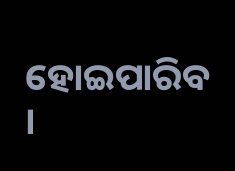ହୋଇପାରିବ ।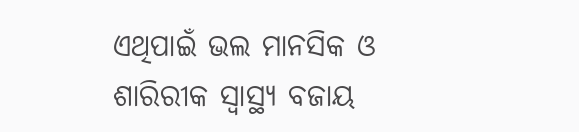ଏଥିପାଇଁ ଭଲ ମାନସିକ ଓ ଶାରିରୀକ ସ୍ୱାସ୍ଥ୍ୟ ବଜାୟ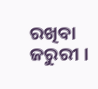ରଖିବା ଜରୁରୀ ।